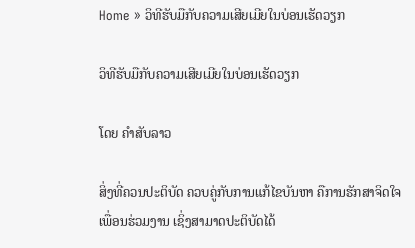Home » ວິທີຮັບມືກັບຄວາມເສີຍເມີຍໃນບ່ອນເຮັດວຽກ

ວິທີຮັບມືກັບຄວາມເສີຍເມີຍໃນບ່ອນເຮັດວຽກ

ໂດຍ ຄໍາສັບລາວ

ສິ່ງທີ່ຄວນປະຕິບັດ ຄວບຄູ່ກັບການແກ້ໄຂບັນຫາ ຄືການຮັກສາຈິດໃຈເພື່ອນຮ່ວມງານ ເຊິ່ງສາມາດປະຕິບັດໄດ້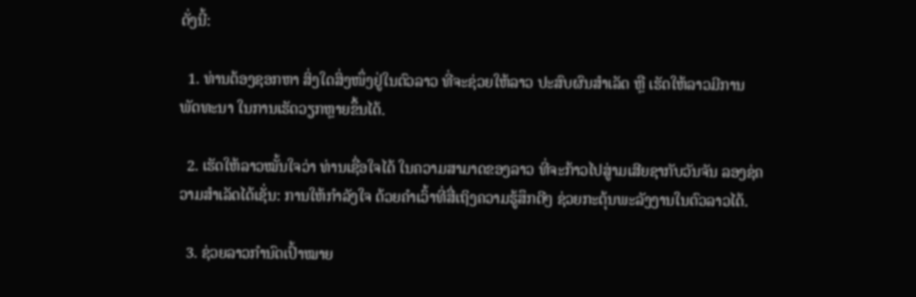ດັ່ງນີ້:

  1. ທ່ານຕ້ອງຊອກຫາ ສິ່ງໃດສິ່ງໜຶ່ງຢູ່ໃນຕົວລາວ ທີ່ຈະຊ່ວຍໃຫ້ລາວ ປະສົບຜົນສຳເລັດ ຫຼື ເຮັດໃຫ້ລາວມີການພັດທະນາ ໃນການເຮັດວຽກຫຼາຍຂຶ້ນໄດ້.

  2. ເຮັດໃຫ້ລາວໝັ້ນໃຈວ່າ ທ່ານເຊື່ອໃຈໄດ້ ໃນຄວາມສາມາດຂອງລາວ ທີ່ຈະກ້າວໄປສູ່າມເສີຍຊາກັບວັນຈັນ ລອງຊ່ຄວາມສຳເລັດໄດ້ເຊັ່ນ: ການໃຫ້ກຳລັງໃຈ ດ້ວຍຄຳເວົ້າທີ່ສື່ເຖິງຄວາມຮູ້ສຶກດີໆ ຊ່ວຍກະຕຸ້ນພະລັງງານໃນຕົວລາວໄດ້.

  3. ຊ່ວຍລາວກຳນົດເປົ້າໝາຍ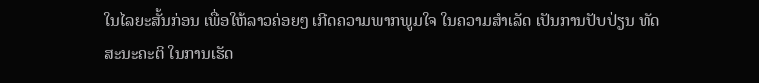ໃນໄລຍະສັ້ນກ່ອນ ເພື່ອໃຫ້ລາວຄ່ອຍໆ ເກີດຄວາມພາກພູມໃຈ ໃນຄວາມສຳເລັດ ເປັນການປັບປ່ຽນ ທັດສະນະຄະຕິ ໃນການເຮັດ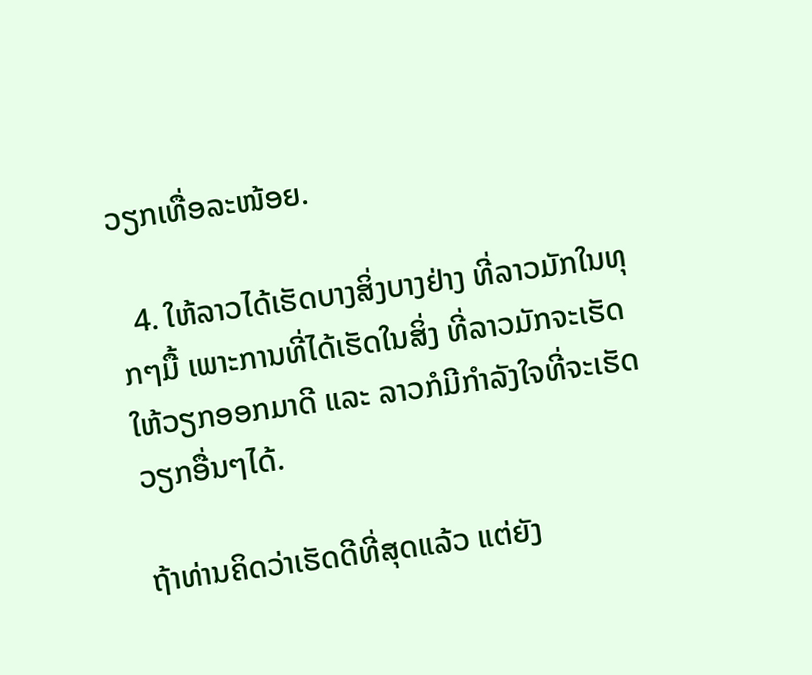ວຽກເທື່ອລະໜ້ອຍ.

  4. ໃຫ້ລາວໄດ້ເຮັດບາງສິ່ງບາງຢ່າງ ທີ່ລາວມັກໃນທຸກໆມື້ ເພາະການທີ່ໄດ້ເຮັດໃນສິ່ງ ທີ່ລາວມັກຈະເຮັດໃຫ້ວຽກອອກມາດີ ແລະ ລາວກໍມີກຳລັງໃຈທີ່ຈະເຮັດວຽກອື່ນໆໄດ້.

ຖ້າທ່ານຄິດວ່າເຮັດດີທີ່ສຸດແລ້ວ ແຕ່ຍັງ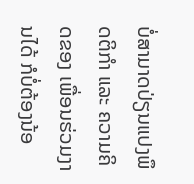ບໍ່ສາມາດປ່ຽນແປງພຶດຕິກຳ ແລະ ຄວາມຄິດຂອງ ເພື່ອນຮ່ວມງານໄດ້ ກໍບໍ່ຕ້ອງນ້ອ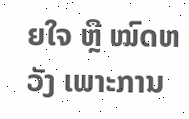ຍໃຈ ຫຼື ໝົດຫວັງ ເພາະການ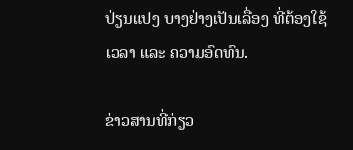ປ່ຽນແປງ ບາງຢ່າງເປັນເລື່ອງ ທີ່ຕ້ອງໃຊ້ເວລາ ແລະ ຄວາມອົດທົນ.

ຂ່າວສານທີ່ກ່ຽວ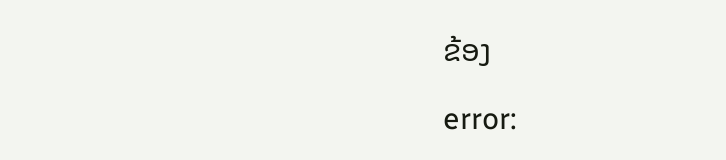ຂ້ອງ

error: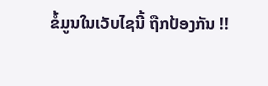ຂໍ້ມູນໃນເວັບໄຊນີ້ ຖືກປ້ອງກັນ !!